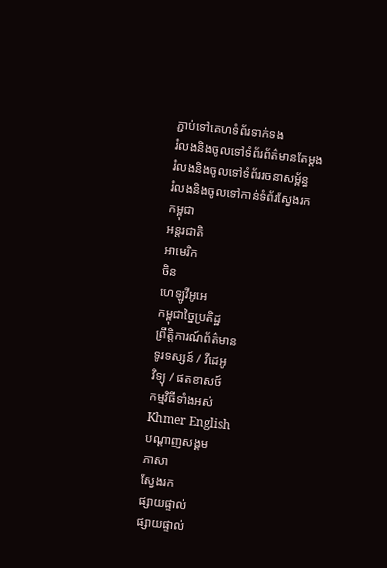ភ្ជាប់ទៅគេហទំព័រទាក់ទង
រំលងនិងចូលទៅទំព័រព័ត៌មានតែម្តង
រំលងនិងចូលទៅទំព័ររចនាសម្ព័ន្ធ
រំលងនិងចូលទៅកាន់ទំព័រស្វែងរក
កម្ពុជា
អន្តរជាតិ
អាមេរិក
ចិន
ហេឡូវីអូអេ
កម្ពុជាច្នៃប្រតិដ្ឋ
ព្រឹត្តិការណ៍ព័ត៌មាន
ទូរទស្សន៍ / វីដេអូ
វិទ្យុ / ផតខាសថ៍
កម្មវិធីទាំងអស់
Khmer English
បណ្តាញសង្គម
ភាសា
ស្វែងរក
ផ្សាយផ្ទាល់
ផ្សាយផ្ទាល់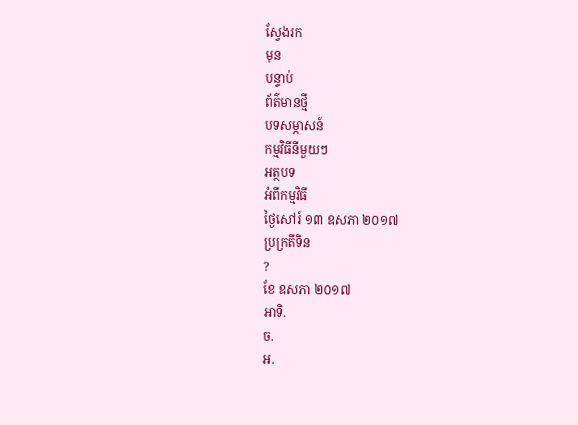ស្វែងរក
មុន
បន្ទាប់
ព័ត៌មានថ្មី
បទសម្ភាសន៍
កម្មវិធីនីមួយៗ
អត្ថបទ
អំពីកម្មវិធី
ថ្ងៃសៅរ៍ ១៣ ឧសភា ២០១៧
ប្រក្រតីទិន
?
ខែ ឧសភា ២០១៧
អាទិ.
ច.
អ.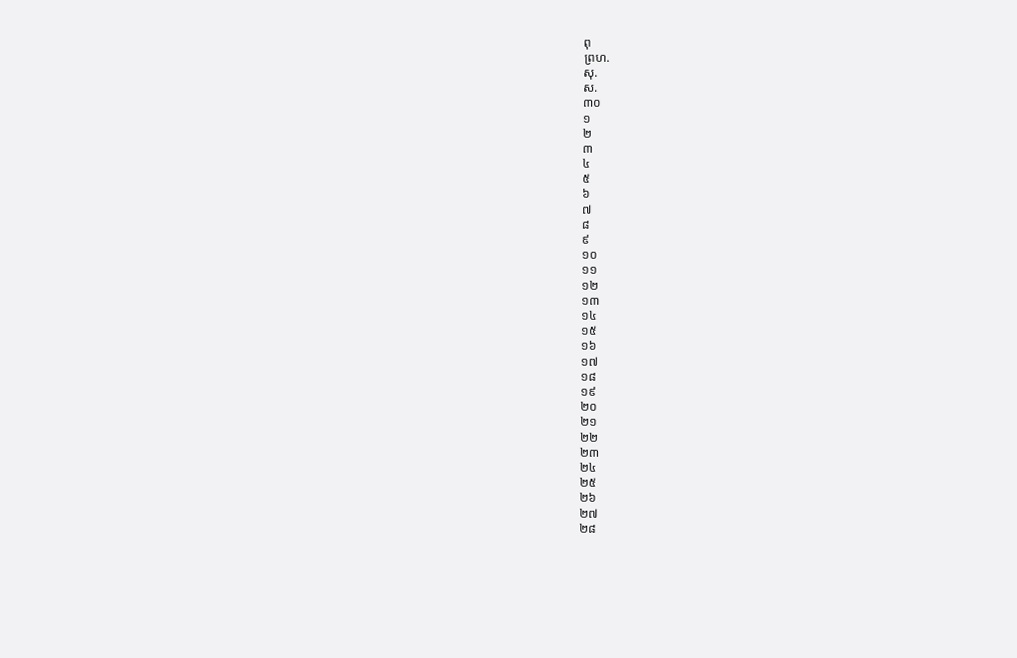ពុ
ព្រហ.
សុ.
ស.
៣០
១
២
៣
៤
៥
៦
៧
៨
៩
១០
១១
១២
១៣
១៤
១៥
១៦
១៧
១៨
១៩
២០
២១
២២
២៣
២៤
២៥
២៦
២៧
២៨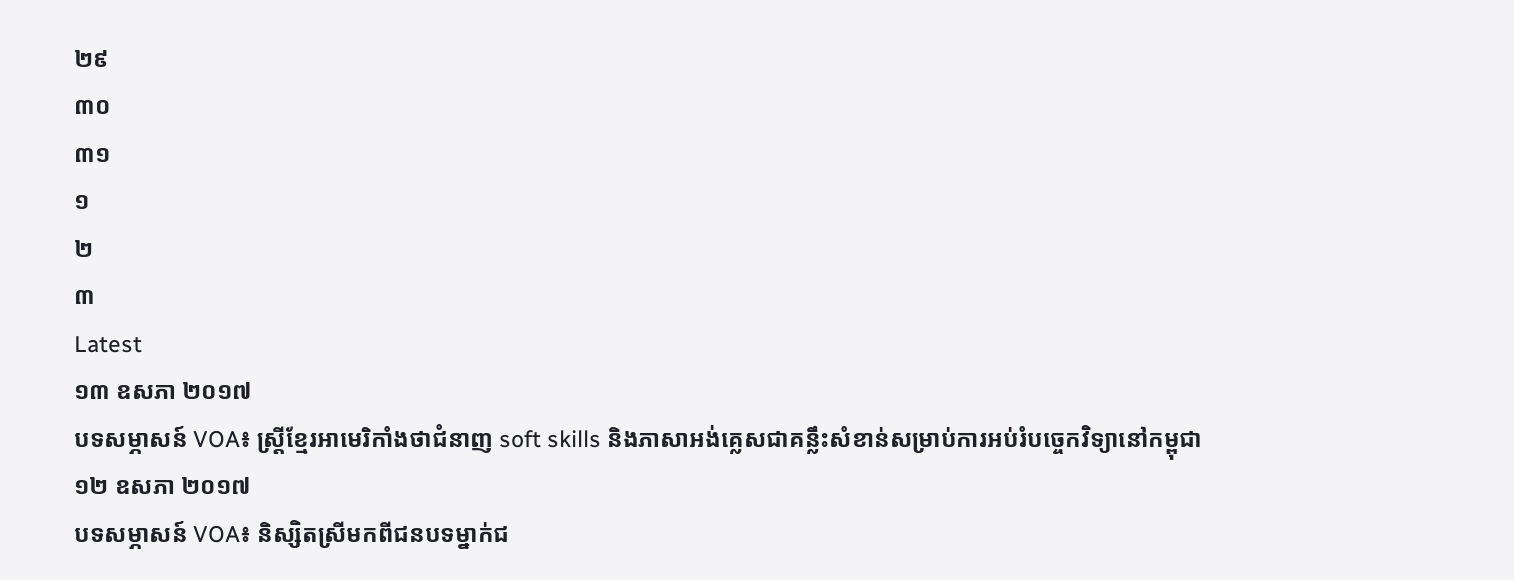២៩
៣០
៣១
១
២
៣
Latest
១៣ ឧសភា ២០១៧
បទសម្ភាសន៍ VOA៖ ស្ត្រីខ្មែរអាមេរិកាំងថាជំនាញ soft skills និងភាសាអង់គ្លេសជាគន្លឹះសំខាន់សម្រាប់ការអប់រំបច្ចេកវិទ្យានៅកម្ពុជា
១២ ឧសភា ២០១៧
បទសម្ភាសន៍ VOA៖ និស្សិតស្រីមកពីជនបទម្នាក់ជ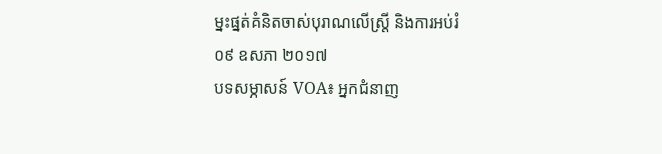ម្នះផ្នត់គំនិតចាស់បុរាណលើស្ត្រី និងការអប់រំ
០៩ ឧសភា ២០១៧
បទសម្ភាសន៍ VOA៖ អ្នកជំនាញ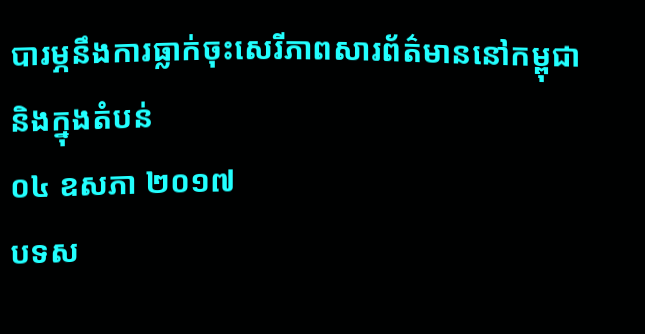បារម្ភនឹងការធ្លាក់ចុះសេរីភាពសារព័ត៌មាននៅកម្ពុជានិងក្នុងតំបន់
០៤ ឧសភា ២០១៧
បទស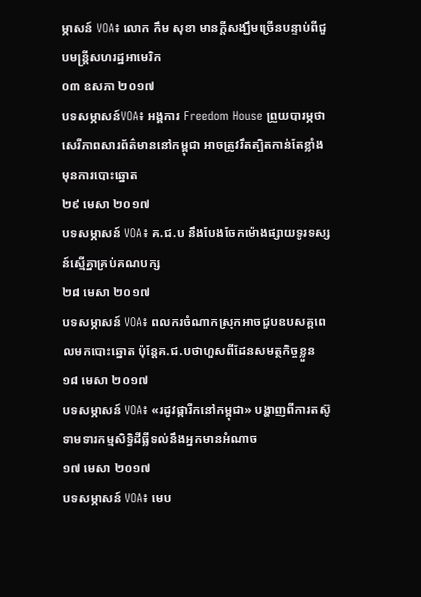ម្ភាសន៍ VOA៖ លោក កឹម សុខា មានក្តីសង្ឃឹមច្រើនបន្ទាប់ពីជួបមន្ត្រីសហរដ្ឋអាមេរិក
០៣ ឧសភា ២០១៧
បទសម្ភាសន៍VOA៖ អង្គការ Freedom House ព្រួយបារម្ភថា សេរីភាពសារព័ត៌មាននៅកម្ពុជា អាចត្រូវរឹតត្បិតកាន់តែខ្លាំង មុនការបោះឆ្នោត
២៩ មេសា ២០១៧
បទសម្ភាសន៍ VOA៖ គ.ជ.ប នឹងបែងចែកម៉ោងផ្សាយទូរទស្សន៍ស្មើគ្នាគ្រប់គណបក្ស
២៨ មេសា ២០១៧
បទសម្ភាសន៍ VOA៖ ពលករចំណាកស្រុកអាចជួបឧបសគ្គពេលមកបោះឆ្នោត ប៉ុន្តែគ.ជ.បថាហួសពីដែនសមត្ថកិច្ចខ្លួន
១៨ មេសា ២០១៧
បទសម្ភាសន៍ VOA៖ «រដូវផ្ការីកនៅកម្ពុជា» បង្ហាញពីការតស៊ូទាមទារកម្មសិទ្ធិដីធ្លីទល់នឹងអ្នកមានអំណាច
១៧ មេសា ២០១៧
បទសម្ភាសន៍ VOA៖ មេប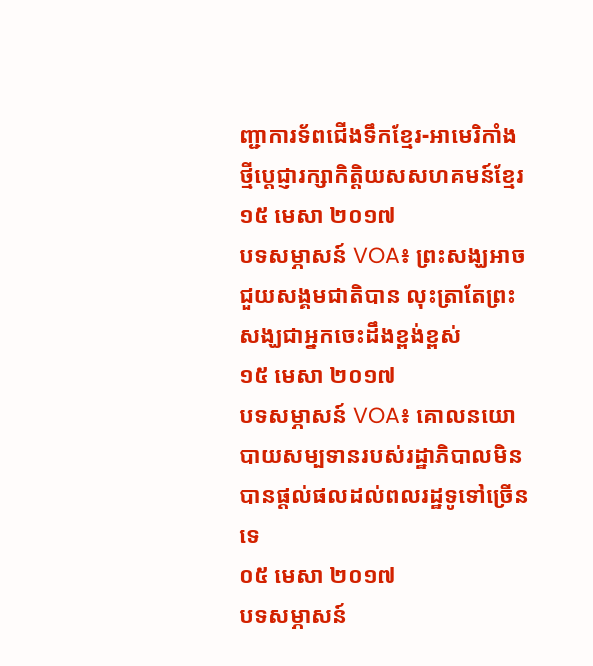ញ្ជាការទ័ពជើងទឹកខ្មែរ-អាមេរិកាំងថ្មីប្តេជ្ញារក្សាកិត្តិយសសហគមន៍ខ្មែរ
១៥ មេសា ២០១៧
បទសម្ភាសន៍ VOA៖ ព្រះសង្ឃអាចជួយសង្គមជាតិបាន លុះត្រាតែព្រះសង្ឃជាអ្នកចេះដឹងខ្ពង់ខ្ពស់
១៥ មេសា ២០១៧
បទសម្ភាសន៍ VOA៖ គោលនយោបាយសម្បទានរបស់រដ្ឋាភិបាលមិនបានផ្ដល់ផលដល់ពលរដ្ឋទូទៅច្រើនទេ
០៥ មេសា ២០១៧
បទសម្ភាសន៍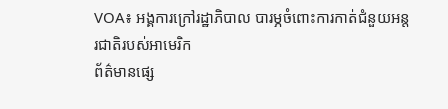VOA៖ អង្គការក្រៅរដ្ឋាភិបាល បារម្ភចំពោះការកាត់ជំនួយអន្តរជាតិរបស់អាមេរិក
ព័ត៌មានផ្សេ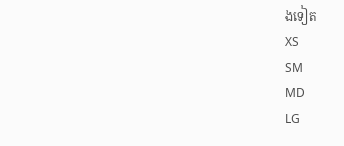ងទៀត
XS
SM
MD
LG